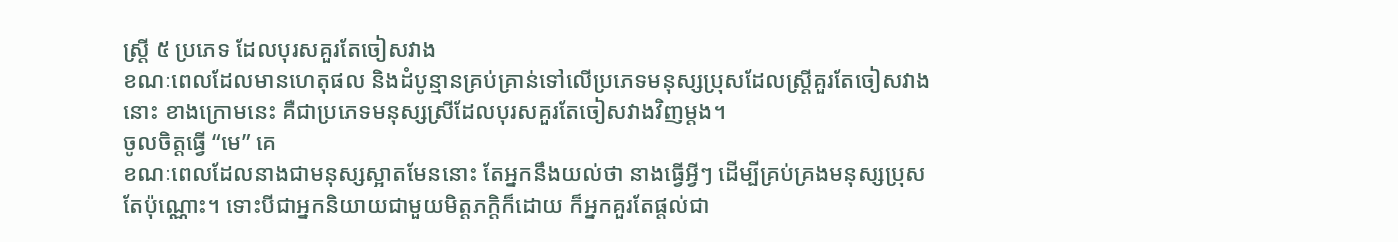ស្ត្រី ៥ ប្រភេទ ដែលបុរសគួរតែចៀសវាង
ខណៈពេលដែលមានហេតុផល និងដំបូន្មានគ្រប់គ្រាន់ទៅលើប្រភេទមនុស្សប្រុសដែលស្ត្រីគួរតែចៀសវាងនោះ ខាងក្រោមនេះ គឺជាប្រភេទមនុស្សស្រីដែលបុរសគួរតែចៀសវាងវិញម្តង។
ចូលចិត្តធ្វើ “មេ” គេ
ខណៈពេលដែលនាងជាមនុស្សស្អាតមែននោះ តែអ្នកនឹងយល់ថា នាងធ្វើអ្វីៗ ដើម្បីគ្រប់គ្រងមនុស្សប្រុសតែប៉ុណ្ណោះ។ ទោះបីជាអ្នកនិយាយជាមួយមិត្តភក្តិក៏ដោយ ក៏អ្នកគួរតែផ្តល់ជា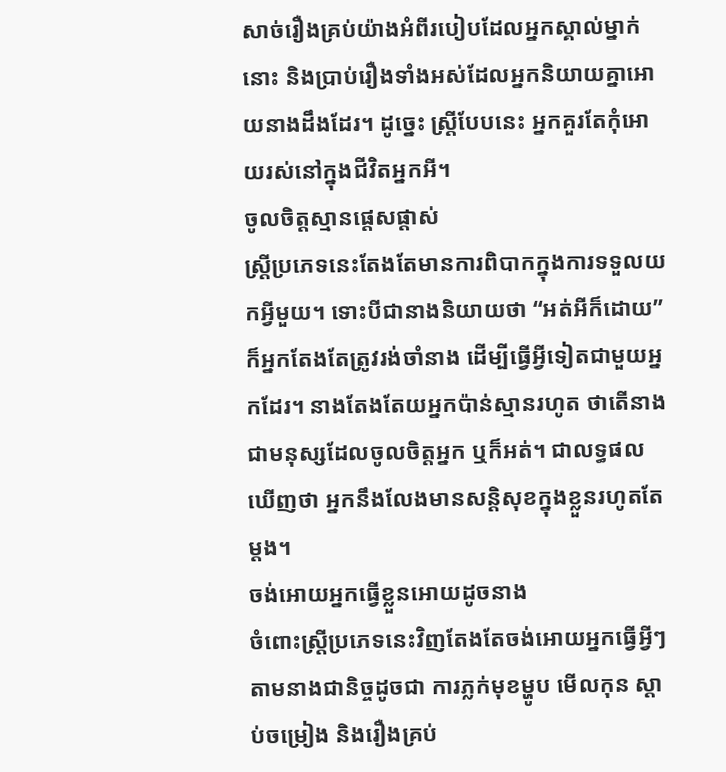សាច់រឿងគ្រប់យ៉ាងអំពីរបៀបដែលអ្នកស្គាល់ម្នាក់នោះ និងប្រាប់រឿងទាំងអស់ដែលអ្នកនិយាយគ្នាអោយនាងដឹងដែរ។ ដូច្នេះ ស្ត្រីបែបនេះ អ្នកគួរតែកុំអោយរស់នៅក្នុងជីវិតអ្នកអី។
ចូលចិត្តស្មានផ្តេសផ្តាស់
ស្ត្រីប្រភេទនេះតែងតែមានការពិបាកក្នុងការទទួលយកអ្វីមួយ។ ទោះបីជានាងនិយាយថា “អត់អីក៏ដោយ” ក៏អ្នកតែងតែត្រូវរង់ចាំនាង ដើម្បីធ្វើអ្វីទៀតជាមួយអ្នកដែរ។ នាងតែងតែយអ្នកប៉ាន់ស្មានរហូត ថាតើនាងជាមនុស្សដែលចូលចិត្តអ្នក ឬក៏អត់។ ជាលទ្ធផលឃើញថា អ្នកនឹងលែងមានសន្តិសុខក្នុងខ្លួនរហូតតែម្តង។
ចង់អោយអ្នកធ្វើខ្លួនអោយដូចនាង
ចំពោះស្ត្រីប្រភេទនេះវិញតែងតែចង់អោយអ្នកធ្វើអ្វីៗតាមនាងជានិច្ចដូចជា ការភ្លក់មុខម្ហូប មើលកុន ស្តាប់ចម្រៀង និងរឿងគ្រប់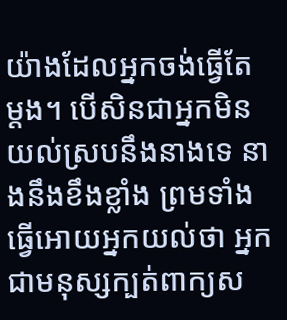យ៉ាងដែលអ្នកចង់ធ្វើតែម្តង។ បើសិនជាអ្នកមិនយល់ស្របនឹងនាងទេ នាងនឹងខឹងខ្លាំង ព្រមទាំងធ្វើអោយអ្នកយល់ថា អ្នកជាមនុស្សក្បត់ពាក្យស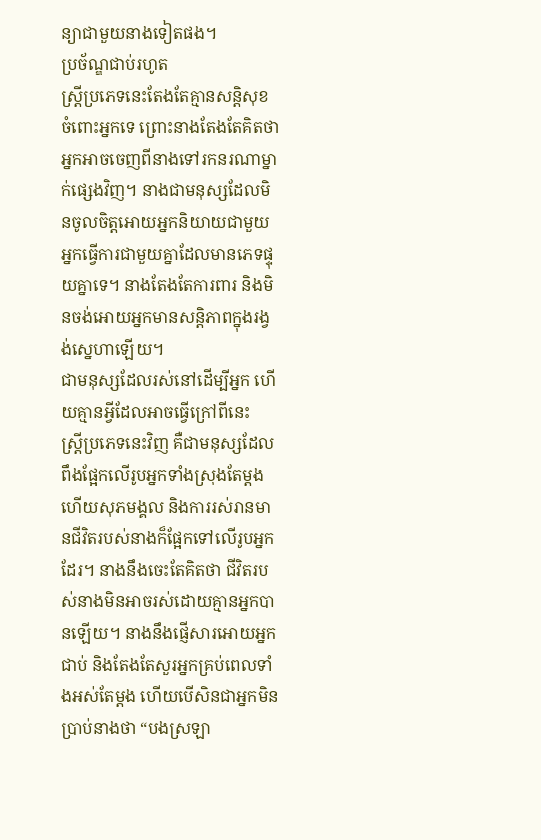ន្យាជាមួយនាងទៀតផង។
ប្រច័ណ្ឌជាប់រហូត
ស្ត្រីប្រភេទនេះតែងតែគ្មានសន្តិសុខចំពោះអ្នកទេ ព្រោះនាងតែងតែគិតថា អ្នកអាចចេញពីនាងទៅរកនរណាម្នាក់ផ្សេងវិញ។ នាងជាមនុស្សដែលមិនចូលចិត្តអោយអ្នកនិយាយជាមួយអ្នកធ្វើការជាមួយគ្នាដែលមានភេទផ្ទុយគ្នាទេ។ នាងតែងតែការពារ និងមិនចង់អោយអ្នកមានសន្តិភាពក្នុងរង្វង់ស្នេហាឡើយ។
ជាមនុស្សដែលរស់នៅដើម្បីអ្នក ហើយគ្មានអ្វីដែលអាចធ្វើក្រៅពីនេះ
ស្ត្រីប្រភេទនេះវិញ គឺជាមនុស្សដែលពឹងផ្អែកលើរូបអ្នកទាំងស្រុងតែម្តង ហើយសុភមង្គល និងការរស់រានមានជីវិតរបស់នាងក៏ផ្អែកទៅលើរូបអ្នកដែរ។ នាងនឹងចេះតែគិតថា ជីវិតរបស់នាងមិនអាចរស់ដោយគ្មានអ្នកបានឡើយ។ នាងនឹងផ្ញើសារអោយអ្នកជាប់ និងតែងតែសួរអ្នកគ្រប់ពេលទាំងអស់តែម្តង ហើយបើសិនជាអ្នកមិនប្រាប់នាងថា “បងស្រឡា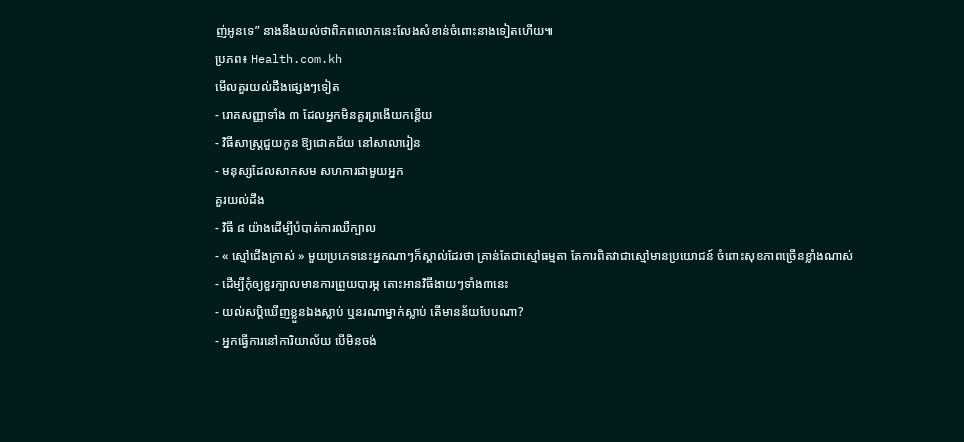ញ់អូនទេ” នាងនឹងយល់ថាពិភពលោកនេះលែងសំខាន់ចំពោះនាងទៀតហើយ៕
ប្រភព៖ Health.com.kh
មើលគួរយល់ដឹងផ្សេងៗទៀត
- រោគសញ្ញាទាំង ៣ ដែលអ្នកមិនគួរព្រងើយកន្តើយ
- វិធីសាស្ត្រជួយកូន ឱ្យជោគជ័យ នៅសាលារៀន
- មនុស្សដែលសាកសម សហការជាមួយអ្នក
គួរយល់ដឹង
- វិធី ៨ យ៉ាងដើម្បីបំបាត់ការឈឺក្បាល
- « ស្មៅជើងក្រាស់ » មួយប្រភេទនេះអ្នកណាៗក៏ស្គាល់ដែរថា គ្រាន់តែជាស្មៅធម្មតា តែការពិតវាជាស្មៅមានប្រយោជន៍ ចំពោះសុខភាពច្រើនខ្លាំងណាស់
- ដើម្បីកុំឲ្យខួរក្បាលមានការព្រួយបារម្ភ តោះអានវិធីងាយៗទាំង៣នេះ
- យល់សប្តិឃើញខ្លួនឯងស្លាប់ ឬនរណាម្នាក់ស្លាប់ តើមានន័យបែបណា?
- អ្នកធ្វើការនៅការិយាល័យ បើមិនចង់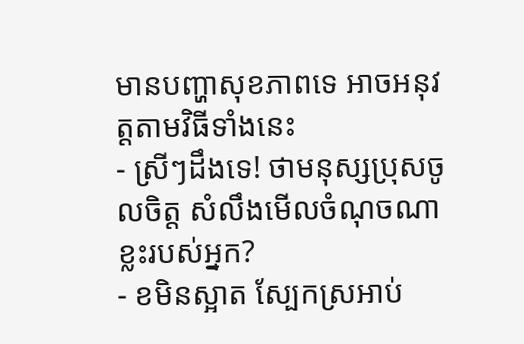មានបញ្ហាសុខភាពទេ អាចអនុវត្តតាមវិធីទាំងនេះ
- ស្រីៗដឹងទេ! ថាមនុស្សប្រុសចូលចិត្ត សំលឹងមើលចំណុចណាខ្លះរបស់អ្នក?
- ខមិនស្អាត ស្បែកស្រអាប់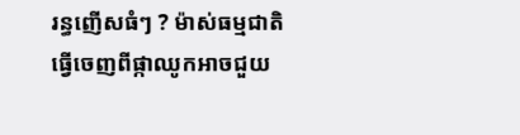រន្ធញើសធំៗ ? ម៉ាស់ធម្មជាតិធ្វើចេញពីផ្កាឈូកអាចជួយ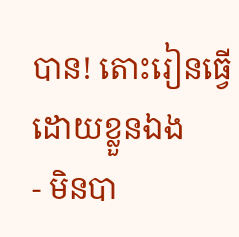បាន! តោះរៀនធ្វើដោយខ្លួនឯង
- មិនបា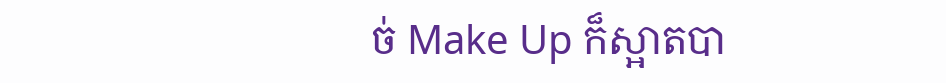ច់ Make Up ក៏ស្អាតបា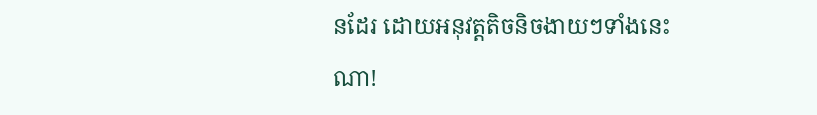នដែរ ដោយអនុវត្តតិចនិចងាយៗទាំងនេះណា!